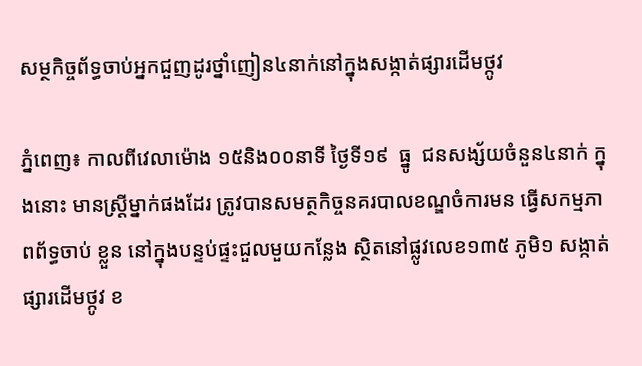សម្ថកិច្ចព័ទ្ធចាប់អ្នកជួញដូរថ្នាំញៀន៤នាក់នៅក្នុងសង្កាត់ផ្សារដើមថ្កូវ

ភ្នំពេញ៖ កាលពីវេលាម៉ោង ១៥និង០០នាទី ថ្ងៃទី១៩  ធ្នូ  ជនសង្ស័យចំនួន៤នាក់ ក្នុងនោះ មានស្ត្រីម្នាក់ផងដែរ ត្រូវបានសមត្ថកិច្ចនគរបាលខណ្ឌចំការមន ធ្វើសកម្មភាពព័ទ្ធចាប់ ខ្លួន នៅក្នុងបន្ទប់ផ្ទះជួលមួយកន្លែង ស្ថិតនៅផ្លូវលេខ១៣៥ ភូមិ១ សង្កាត់ផ្សារដើមថ្កូវ ខ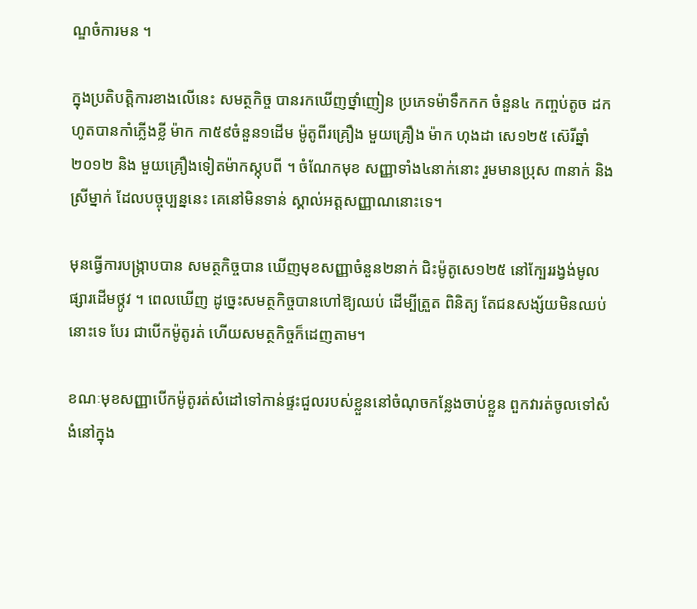ណ្ឌចំការមន ។

ក្នុងប្រតិបត្ដិការខាងលើនេះ សមត្ថកិច្ច បានរកឃើញថ្នាំញៀន ប្រភេទម៉ាទឹកកក ចំនួន៤ កញ្ចប់តូច ដកហូតបានកាំភ្លើងខ្លី ម៉ាក កា៥៩ចំនួន១ដើម ម៉ូតូពីរគ្រឿង មួយគ្រឿង ម៉ាក ហុងដា សេ១២៥ ស៊េរីឆ្នាំ២០១២ និង មួយគ្រឿងទៀតម៉ាកស្កុបពី ។ ចំណែកមុខ សញ្ញាទាំង៤នាក់នោះ រួមមានប្រុស ៣នាក់ និងស្រីម្នាក់ ដែលបច្ចុប្បន្ននេះ គេនៅមិនទាន់ ស្គាល់អត្ដសញ្ញាណនោះទេ។

មុនធ្វើការបង្ក្រាបបាន សមត្ថកិច្ចបាន ឃើញមុខសញ្ញាចំនួន២នាក់ ជិះម៉ូតូសេ១២៥ នៅក្បែររង្វង់មូលផ្សារដើមថ្កូវ ។ ពេលឃើញ ដូច្នេះសមត្ថកិច្ចបានហៅឱ្យឈប់ ដើម្បីត្រួត ពិនិត្យ តែជនសង្ស័យមិនឈប់នោះទេ បែរ ជាបើកម៉ូតូរត់ ហើយសមត្ថកិច្ចក៏ដេញតាម។

ខណៈមុខសញ្ញាបើកម៉ូតូរត់សំដៅទៅកាន់ផ្ទះជួលរបស់ខ្លួននៅចំណុចកន្លែងចាប់ខ្លួន ពួកវារត់ចូលទៅសំងំនៅក្នុង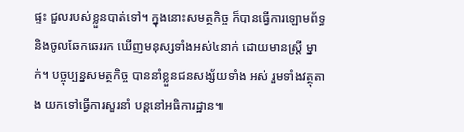ផ្ទះ ជួលរបស់ខ្លួនបាត់ទៅ។ ក្នុងនោះសមត្ថកិច្ច ក៏បានធ្វើការឡោមព័ទ្ធ និងចូលឆែកឆេររក ឃើញមនុស្សទាំងអស់៤នាក់ ដោយមានស្ដ្រី ម្នាក់។ បច្ចុប្បន្នសមត្ថកិច្ច បាននាំខ្លួនជនសង្ស័យទាំង អស់ រួមទាំងវត្ថុតាង យកទៅធ្វើការសួរនាំ បន្ដនៅអធិការដ្ឋាន៕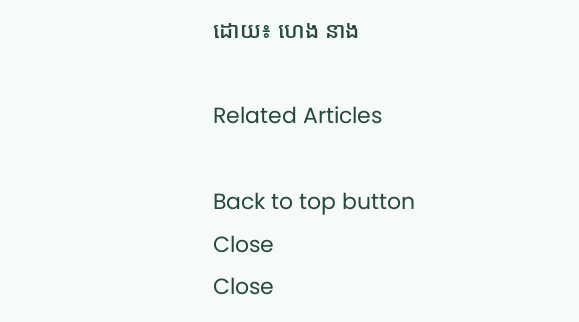ដោយ៖ ហេង នាង

Related Articles

Back to top button
Close
Close